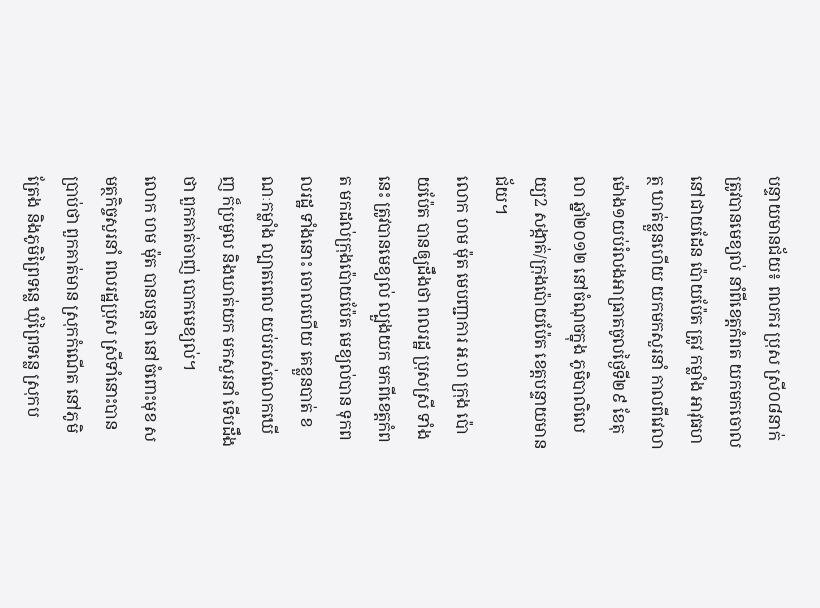បន្ទាយមានជ័យ៖ ពលករ ប្រុស ស្រី០៨នាក់ ត្រូវបានមេខ្យល់ នាំពីខេត្តកំពត យកមកចោល នៅជាយដែន ប៉ោយប៉ែត ត្រូវ កម្លាំង អាវុធហត្ថ ឃាត់ខ្លួនហើយ យកមកសួរនាំ កាលពីវេលា ម៉ោង១យប់រំលងអាធ្រាតចូលថ្ងៃទី២៩ ខែតុលា ឆ្នាំ២០១២ នៅចំណុចក្នុង ភូមិបាលិលេយ្យ2 សង្កាត់/ក្រុងប៉ោយប៉ែត ខេត្តបន្ទាយមានជ័យ។
លោក ហម ម៉ុត មេបញ្ជាការ អ.ហ ក្រុង ប៉ោយប៉ែត បានឲ្យដឹងថា ពលរដ្ឋ ប្រុសស្រី ទាំងនេះ ត្រូវបានមេខ្យល់ ល្បួងយក មកពីខេត្តកំពត មកដល់ក្រុងប៉ោយប៉ែត មេខ្យល់បាន ទុកពលរដ្ឋ ទាំងនោះ ចោលហើយ គេខ្លួនបាត់ ខណៈកម្លាំង ល្បាតពេល យប់របស់លោកឃើញ ក៏ប្រមូល និងឃាត់យក មកសួរនាំ ទើបដឹងថា ពួកគាត់ចាញ់ បោកមេខ្យល់។
លោក ហម ម៉ុត បានបន្តថា នៅចំពោះមុខ សមត្ថកិច្ចសួរនាំ ពលរដ្ឋប្រុស ស្រីទាំនោះបានប្រាប់ថា ពួកគាត់មាន ស្រុកកំណើត នៅភូមិត្រែង និងភូមិព្រៃទន្លេ ឃុំព្រៃទន្លេ ស្រុកប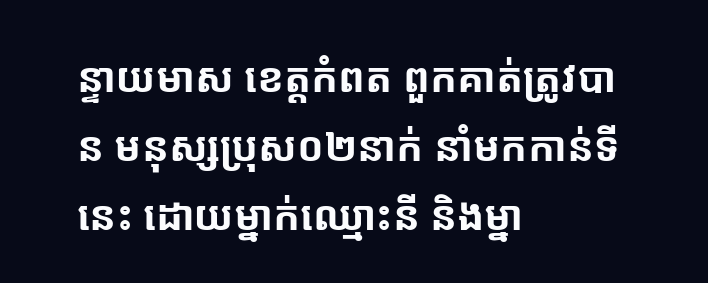ន្ទាយមាស ខេត្តកំពត ពួកគាត់ត្រូវបាន មនុស្សប្រុស០២នាក់ នាំមកកាន់ទីនេះ ដោយម្នាក់ឈ្មោះនី និងម្នា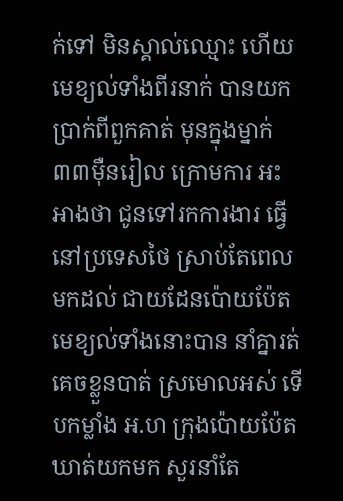ក់ទៅ មិនស្គាល់ឈ្មោះ ហើយមេខ្យល់ទាំងពីរនាក់ បានយកប្រាក់ពីពួកគាត់ មុនក្នុងម្នាក់៣៣ម៉ឺនរៀល ក្រោមការ អះអាងថា ជូនទៅរកការងារ ធ្វើនៅប្រទេសថៃ ស្រាប់តែពេលមកដល់ ជាយដែនប៉ោយប៉ែត មេខ្យល់ទាំងនោះបាន នាំគ្នារត់គេចខ្លួនបាត់ ស្រមោលអស់ ទើបកម្លាំង អ.ហ ក្រុងប៉ោយប៉ែត ឃាត់យកមក សួរនាំតែ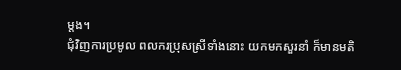ម្តង។
ជុំវិញការប្រមូល ពលករប្រុសស្រីទាំងនោះ យកមកសួរនាំ ក៏មានមតិ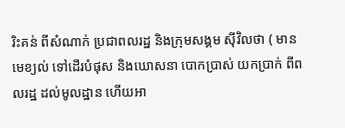រិះគន់ ពីសំណាក់ ប្រជាពលរដ្ឋ និងក្រុមសង្គម ស៊ីវិលថា ( មានមេខ្យល់ ទៅដើរបំផុស និងឃោសនា បោកប្រាស់ យកប្រាក់ ពីពលរដ្ឋ ដល់មូលដ្ឋាន ហើយអា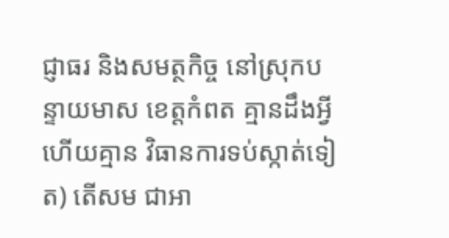ជ្ញាធរ និងសមត្ថកិច្ច នៅស្រុកបន្ទាយមាស ខេត្តកំពត គ្មានដឹងអ្វី ហើយគ្មាន វិធានការទប់ស្កាត់ទៀត) តើសម ជាអា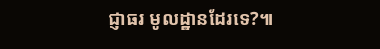ជ្ញាធរ មូលដ្ឋានដែរទេ?៕